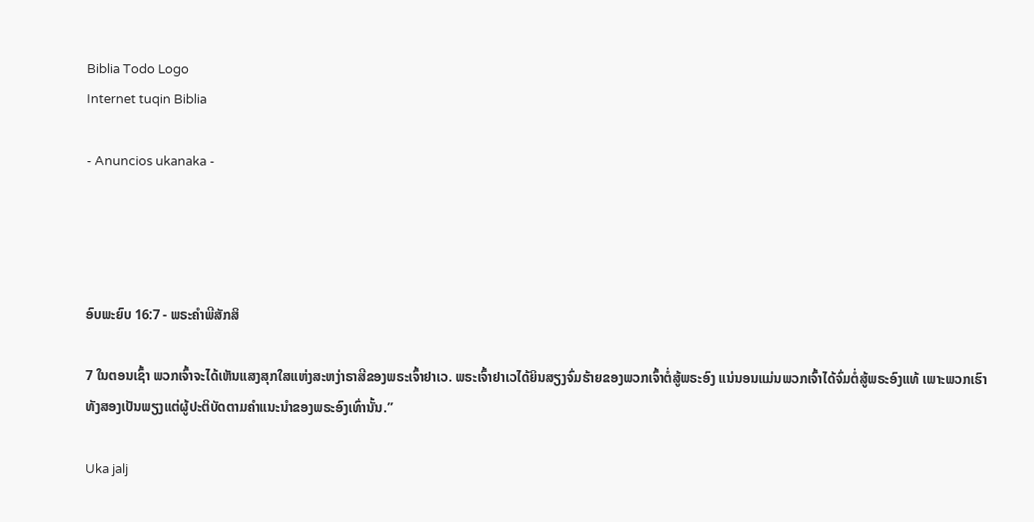Biblia Todo Logo
Internet tuqin Biblia

- Anuncios ukanaka -




ອົບພະຍົບ 16:7 - ພຣະຄຳພີສັກສິ

7 ໃນຕອນເຊົ້າ ພວກເຈົ້າຈະໄດ້ເຫັນແສງສຸກໃສແຫ່ງສະຫງ່າຣາສີຂອງພຣະເຈົ້າຢາເວ. ພຣະເຈົ້າຢາເວໄດ້ຍິນສຽງຈົ່ມຮ້າຍຂອງພວກເຈົ້າຕໍ່ສູ້ພຣະອົງ ແນ່ນອນແມ່ນພວກເຈົ້າໄດ້ຈົ່ມຕໍ່ສູ້ພຣະອົງແທ້ ເພາະພວກເຮົາທັງສອງເປັນພຽງແຕ່ຜູ້ປະຕິບັດຕາມຄຳແນະນຳຂອງພຣະອົງເທົ່ານັ້ນ.”

Uka jalj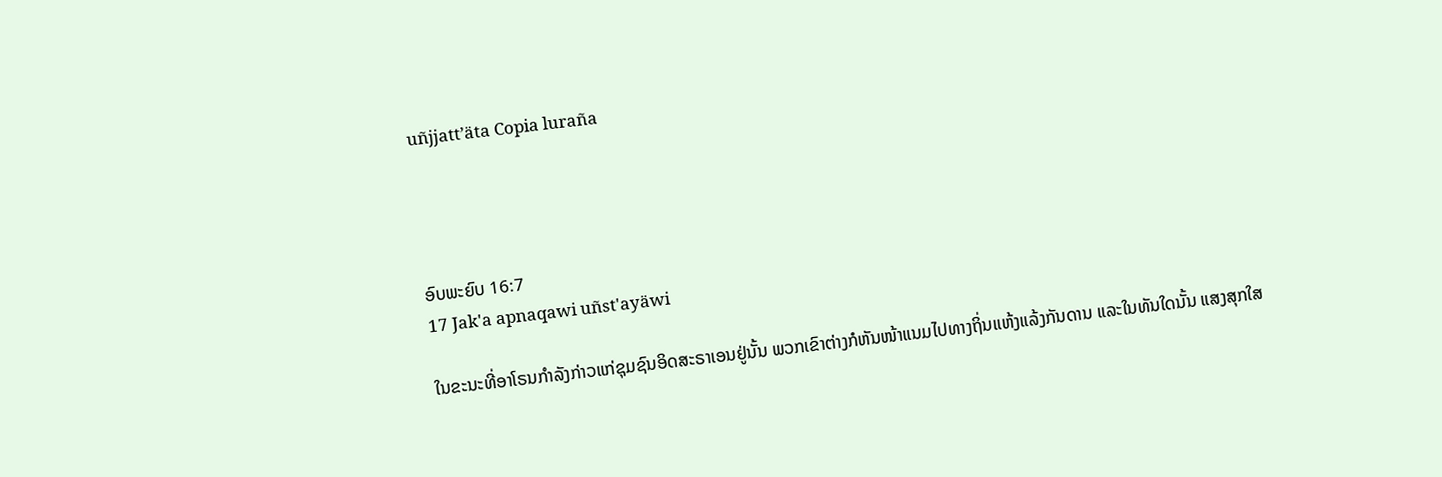uñjjattʼäta Copia luraña




ອົບພະຍົບ 16:7
17 Jak'a apnaqawi uñst'ayäwi

ໃນຂະນະທີ່ອາໂຣນກຳລັງກ່າວແກ່ຊຸມຊົນອິດສະຣາເອນຢູ່ນັ້ນ ພວກເຂົາຕ່າງກໍຫັນໜ້າແນມໄປທາງຖິ່ນແຫ້ງແລ້ງກັນດານ ແລະໃນທັນໃດນັ້ນ ແສງສຸກໃສ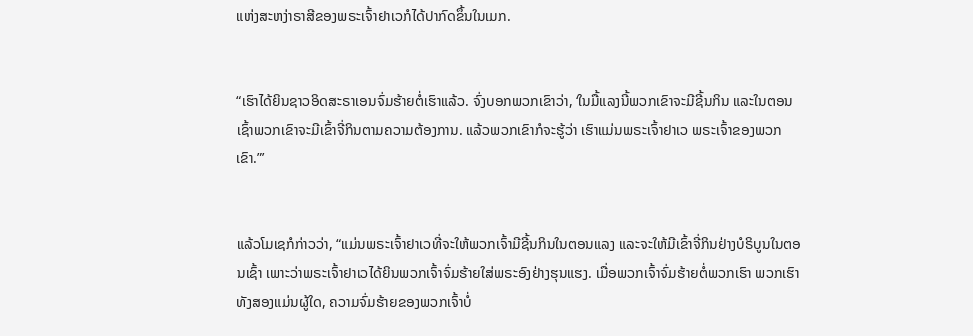ແຫ່ງສະຫງ່າຣາສີຂອງພຣະເຈົ້າຢາເວກໍໄດ້ປາກົດຂຶ້ນໃນເມກ.


“ເຮົາໄດ້ຍິນຊາວອິດສະຣາເອນຈົ່ມຮ້າຍຕໍ່ເຮົາແລ້ວ. ຈົ່ງບອກພວກເຂົາວ່າ, ‘ໃນມື້ແລງນີ້ພວກເຂົາຈະມີຊີ້ນກິນ ແລະໃນຕອນເຊົ້າພວກເຂົາຈະມີເຂົ້າຈີ່ກິນຕາມຄວາມຕ້ອງການ. ແລ້ວພວກເຂົາກໍຈະຮູ້ວ່າ ເຮົາແມ່ນພຣະເຈົ້າຢາເວ ພຣະເຈົ້າຂອງພວກເຂົາ.”’


ແລ້ວໂມເຊກໍກ່າວວ່າ, “ແມ່ນພຣະເຈົ້າຢາເວທີ່ຈະໃຫ້ພວກເຈົ້າມີຊີ້ນກິນໃນຕອນແລງ ແລະຈະໃຫ້ມີເຂົ້າຈີ່ກິນຢ່າງບໍຣິບູນໃນຕອນເຊົ້າ ເພາະວ່າພຣະເຈົ້າຢາເວໄດ້ຍິນພວກເຈົ້າຈົ່ມຮ້າຍໃສ່ພຣະອົງຢ່າງຮຸນແຮງ. ເມື່ອພວກເຈົ້າຈົ່ມຮ້າຍຕໍ່ພວກເຮົາ ພວກເຮົາທັງສອງແມ່ນຜູ້ໃດ, ຄວາມຈົ່ມຮ້າຍຂອງພວກເຈົ້າບໍ່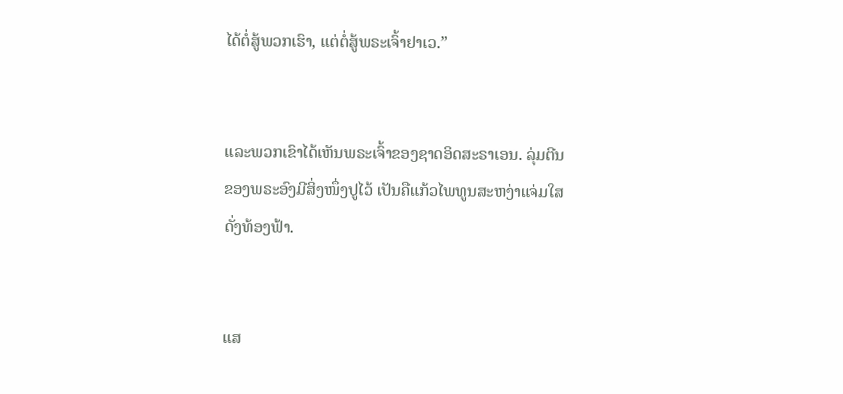ໄດ້ຕໍ່ສູ້ພວກເຮົາ, ແຕ່ຕໍ່ສູ້ພຣະເຈົ້າຢາເວ.”


ແລະພວກເຂົາໄດ້ເຫັນພຣະເຈົ້າຂອງຊາດອິດສະຣາເອນ. ລຸ່ມຕີນຂອງພຣະອົງມີສິ່ງໜຶ່ງປູໄວ້ ເປັນຄືແກ້ວໄພທູນສະຫງ່າແຈ່ມໃສດັ່ງທ້ອງຟ້າ.


ແສ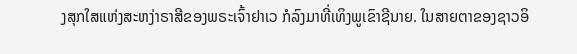ງສຸກໃສແຫ່ງສະຫງ່າຣາສີຂອງພຣະເຈົ້າຢາເວ ກໍລົງມາທີ່ເທິງພູເຂົາຊີນາຍ. ໃນສາຍຕາຂອງຊາວອິ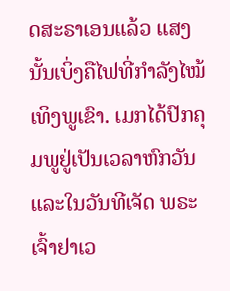ດສະຣາເອນແລ້ວ ແສງນັ້ນເບິ່ງຄືໄຟທີ່ກຳລັງໄໝ້ເທິງພູເຂົາ. ເມກໄດ້ປົກຄຸມພູຢູ່ເປັນເວລາຫົກວັນ ແລະໃນວັນທີເຈັດ ພຣະເຈົ້າຢາເວ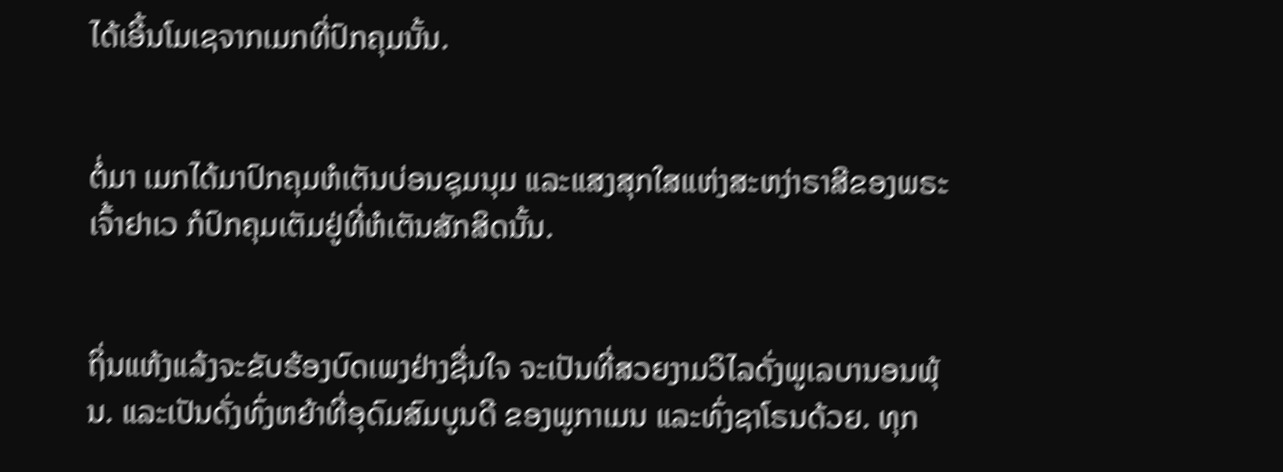ໄດ້ເອີ້ນໂມເຊຈາກເມກທີ່ປົກຄຸມນັ້ນ.


ຕໍ່ມາ ເມກໄດ້ມາປົກຄຸມຫໍເຕັນບ່ອນຊຸມນຸມ ແລະແສງສຸກໃສແຫ່ງສະຫງ່າຣາສີຂອງພຣະເຈົ້າຢາເວ ກໍປົກຄຸມເຕັມຢູ່ທີ່ຫໍເຕັນສັກສິດນັ້ນ.


ຖິ່ນແຫ້ງແລ້ງຈະຂັບຮ້ອງບົດເພງຢ່າງຊື່ນໃຈ ຈະເປັນທີ່ສວຍງາມວິໄລດັ່ງພູເລບານອນພຸ້ນ. ແລະເປັນດັ່ງທົ່ງຫຍ້າທີ່ອຸດົມສົມບູນດີ ຂອງພູກາເມນ ແລະທົ່ງຊາໂຣນດ້ວຍ. ທຸກ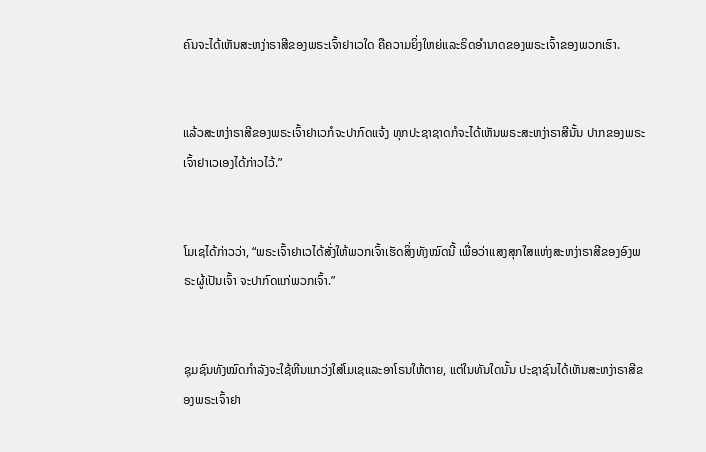ຄົນຈະໄດ້ເຫັນສະຫງ່າຣາສີຂອງພຣະເຈົ້າຢາເວໃດ ຄືຄວາມຍິ່ງໃຫຍ່ແລະຣິດອຳນາດຂອງພຣະເຈົ້າຂອງພວກເຮົາ.


ແລ້ວສະຫງ່າຣາສີຂອງພຣະເຈົ້າຢາເວກໍຈະປາກົດແຈ້ງ ທຸກປະຊາຊາດກໍຈະໄດ້ເຫັນພຣະສະຫງ່າຣາສີນັ້ນ ປາກຂອງພຣະເຈົ້າຢາເວເອງໄດ້ກ່າວໄວ້.”


ໂມເຊໄດ້ກ່າວວ່າ, “ພຣະເຈົ້າຢາເວໄດ້ສັ່ງໃຫ້ພວກເຈົ້າເຮັດສິ່ງທັງໝົດນີ້ ເພື່ອວ່າແສງສຸກໃສແຫ່ງສະຫງ່າຣາສີຂອງອົງພຣະຜູ້ເປັນເຈົ້າ ຈະປາກົດແກ່ພວກເຈົ້າ.”


ຊຸມຊົນທັງໝົດກຳລັງຈະໃຊ້ຫີນແກວ່ງໃສ່ໂມເຊແລະອາໂຣນໃຫ້ຕາຍ, ແຕ່ໃນທັນໃດນັ້ນ ປະຊາຊົນໄດ້ເຫັນສະຫງ່າຣາສີຂອງພຣະເຈົ້າຢາ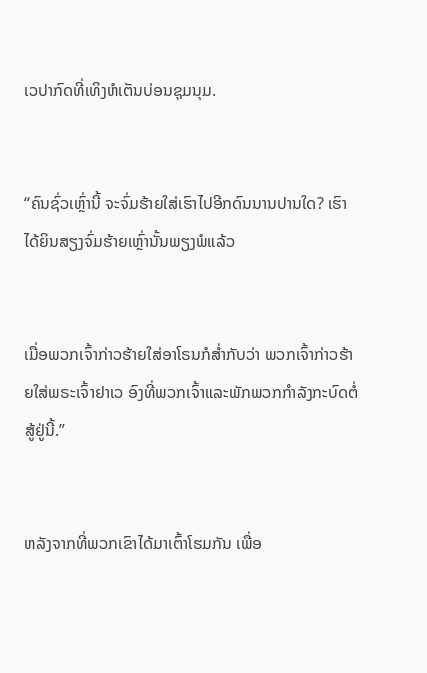ເວປາກົດທີ່ເທິງຫໍເຕັນບ່ອນຊຸມນຸມ.


“ຄົນຊົ່ວເຫຼົ່ານີ້ ຈະຈົ່ມຮ້າຍໃສ່ເຮົາໄປອີກດົນນານປານໃດ? ເຮົາໄດ້ຍິນສຽງຈົ່ມຮ້າຍເຫຼົ່ານັ້ນພຽງພໍແລ້ວ


ເມື່ອພວກເຈົ້າກ່າວຮ້າຍໃສ່ອາໂຣນກໍສໍ່າກັບວ່າ ພວກເຈົ້າກ່າວຮ້າຍໃສ່ພຣະເຈົ້າຢາເວ ອົງທີ່ພວກເຈົ້າແລະພັກພວກກຳລັງກະບົດຕໍ່ສູ້ຢູ່ນີ້.”


ຫລັງຈາກທີ່ພວກເຂົາໄດ້ມາເຕົ້າໂຮມກັນ ເພື່ອ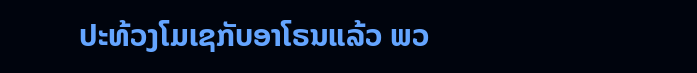ປະທ້ວງໂມເຊກັບອາໂຣນແລ້ວ ພວ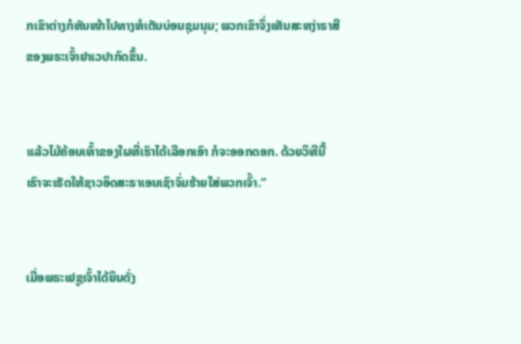ກເຂົາຕ່າງກໍຫັນໜ້າໄປທາງຫໍເຕັນບ່ອນຊຸມນຸມ; ພວກເຂົາຈຶ່ງເຫັນສະຫງ່າຣາສີຂອງພຣະເຈົ້າຢາເວປາກົດຂຶ້ນ.


ແລ້ວໄມ້ຄ້ອນເທົ້າຂອງໃຜທີ່ເຮົາໄດ້ເລືອກເອົາ ກໍຈະອອກດອກ. ດ້ວຍວິທີນີ້ ເຮົາຈະເຮັດໃຫ້ຊາວອິດສະຣາເອນເຊົາຈົ່ມຮ້າຍໃສ່ພວກເຈົ້າ.”


ເມື່ອພຣະເຢຊູເຈົ້າໄດ້ຍິນດັ່ງ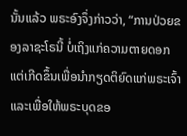ນັ້ນແລ້ວ ພຣະອົງຈຶ່ງກ່າວວ່າ, “ການປ່ວຍຂອງລາຊະໂຣນີ້ ບໍ່ເຖິງແກ່ຄວາມຕາຍດອກ ແຕ່ເກີດຂຶ້ນເພື່ອນຳກຽດຕິຍົດແກ່ພຣະເຈົ້າ ແລະເພື່ອໃຫ້ພຣະບຸດຂອ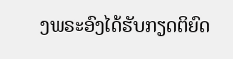ງພຣະອົງໄດ້ຮັບກຽດຕິຍົດ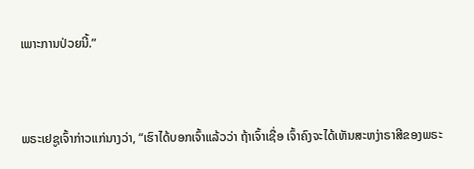ເພາະການປ່ວຍນີ້.”


ພຣະເຢຊູເຈົ້າກ່າວແກ່ນາງວ່າ, “ເຮົາໄດ້ບອກເຈົ້າແລ້ວວ່າ ຖ້າເຈົ້າເຊື່ອ ເຈົ້າຄົງຈະໄດ້ເຫັນສະຫງ່າຣາສີຂອງພຣະ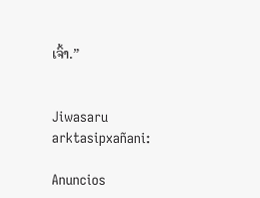ເຈົ້າ.”


Jiwasaru arktasipxañani:

Anuncios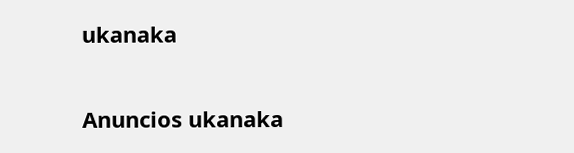ukanaka


Anuncios ukanaka